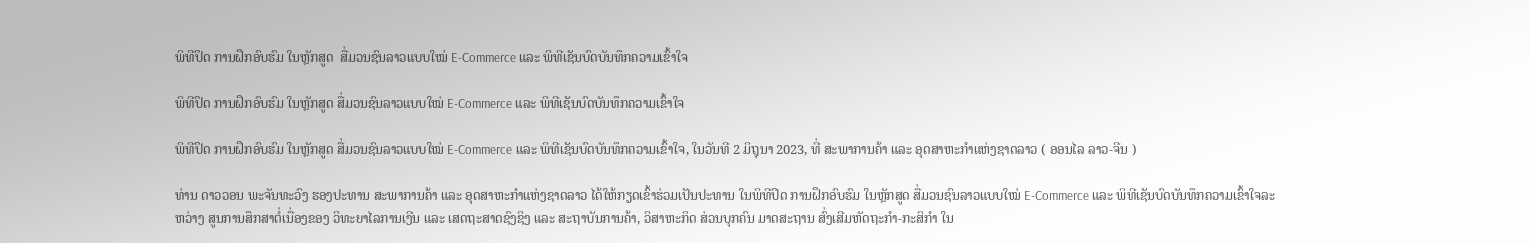ພິທີປິດ ການຝຶກອົບຮົມ ໃນຫຼັກສູດ  ສື່ມວນຊົນລາວແບບໃໝ່ E-Commerce ແລະ ພິທີເຊັນບົດບັນທຶກຄວາມເຂົ້າໃຈ

ພິທີປິດ ການຝຶກອົບຮົມ ໃນຫຼັກສູດ ສື່ມວນຊົນລາວແບບໃໝ່ E-Commerce ແລະ ພິທີເຊັນບົດບັນທຶກຄວາມເຂົ້າໃຈ

ພິທີປິດ ການຝຶກອົບຮົມ ໃນຫຼັກສູດ ສື່ມວນຊົນລາວແບບໃໝ່ E-Commerce ແລະ ພິທີເຊັນບົດບັນທຶກຄວາມເຂົ້າໃຈ, ໃນວັນທີ 2 ມິຖຸນາ 2023, ທີ່ ສະພາການຄ້າ ແລະ ອຸດສາຫະກຳແຫ່ງຊາດລາວ ( ອອນໄລ ລາວ-ຈີນ )

ທ່ານ ດາວວອນ ພະຈັນທະວົງ ຮອງປະທານ ສະພາການຄ້າ ແລະ ອຸດສາຫະກຳແຫ່ງຊາດລາວ ໄດ້ໃຫ້ກຽດເຂົ້າຮ່ວມເປັນປະທານ ໃນພິທີປິດ ການຝຶກອົບຮົມ ໃນຫຼັກສູດ ສື່ມວນຊົນລາວແບບໃໝ່ E-Commerce ແລະ ພິທີເຊັນບົດບັນທຶກຄວາມເຂົ້າໃຈລະຫວ່າງ ສູນການສຶກສາຕໍ່ເນື່ອງຂອງ ວິທະຍາໄລການເງີນ ແລະ ເສດຖະສາດຊົງຊິງ ແລະ ສະຖາບັນການຄ້າ, ວິສາຫະກິດ ສ່ວນບຸກຄົນ ມາດສະຖານ ສົ່ງເສີມຫັດຖະກຳ-ກະສິກຳ ໃນ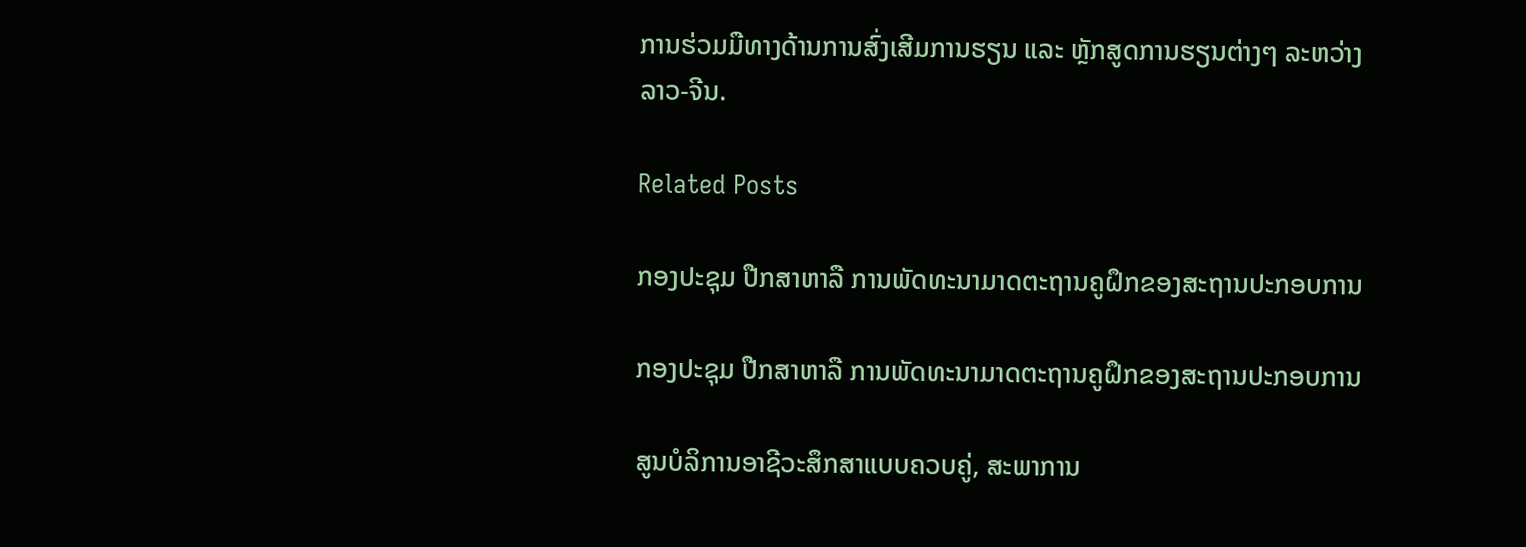ການຮ່ວມມືທາງດ້ານການສົ່ງເສີມການຮຽນ ແລະ ຫຼັກສູດການຮຽນຕ່າງໆ ລະຫວ່າງ ລາວ-ຈີນ.

Related Posts

ກອງປະຊຸມ ປືກສາຫາລື ການພັດທະນາມາດຕະຖານຄູຝຶກຂອງສະຖານປະກອບການ

ກອງປະຊຸມ ປືກສາຫາລື ການພັດທະນາມາດຕະຖານຄູຝຶກຂອງສະຖານປະກອບການ

ສູນບໍລິການອາຊີວະສຶກສາແບບຄວບຄູ່, ສະພາການ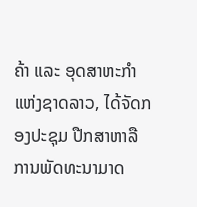ຄ້າ ແລະ ອຸດສາຫະກຳ ແຫ່ງຊາດລາວ, ໄດ້ຈັດກອງປະຊຸມ ປືກສາຫາລື ການພັດທະນາມາດ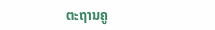ຕະຖານຄູ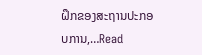ຝຶກຂອງສະຖານປະກອບການ,…Read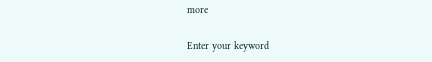more

Enter your keyword